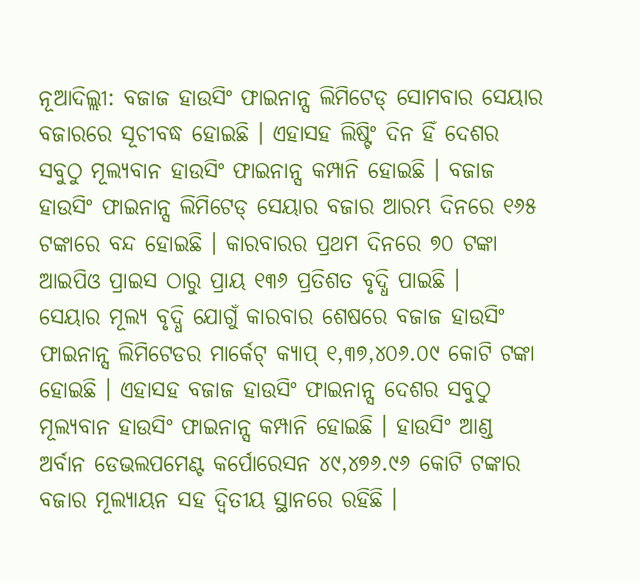ନୂଆଦିଲ୍ଲୀ: ବଜାଜ ହାଉସିଂ ଫାଇନାନ୍ସ ଲିମିଟେଡ୍ ସୋମବାର ସେୟାର ବଜାରରେ ସୂଚୀବଦ୍ଧ ହୋଇଛି । ଏହାସହ ଲିଷ୍ଟିଂ ଦିନ ହିଁ ଦେଶର ସବୁଠୁ ମୂଲ୍ୟବାନ ହାଉସିଂ ଫାଇନାନ୍ସ କମ୍ପାନି ହୋଇଛି । ବଜାଜ ହାଉସିଂ ଫାଇନାନ୍ସ ଲିମିଟେଡ୍ ସେୟାର ବଜାର ଆରମ୍ଭ ଦିନରେ ୧୬୫ ଟଙ୍କାରେ ବନ୍ଦ ହୋଇଛି । କାରବାରର ପ୍ରଥମ ଦିନରେ ୭୦ ଟଙ୍କା ଆଇପିଓ ପ୍ରାଇସ ଠାରୁ ପ୍ରାୟ ୧୩୬ ପ୍ରତିଶତ ବୃଦ୍ଧି ପାଇଛି ।
ସେୟାର ମୂଲ୍ୟ ବୃଦ୍ଧି ଯୋଗୁଁ କାରବାର ଶେଷରେ ବଜାଜ ହାଉସିଂ ଫାଇନାନ୍ସ ଲିମିଟେଡର ମାର୍କେଟ୍ କ୍ୟାପ୍ ୧,୩୭,୪୦୬.୦୯ କୋଟି ଟଙ୍କା ହୋଇଛି । ଏହାସହ ବଜାଜ ହାଉସିଂ ଫାଇନାନ୍ସ ଦେଶର ସବୁଠୁ ମୂଲ୍ୟବାନ ହାଉସିଂ ଫାଇନାନ୍ସ କମ୍ପାନି ହୋଇଛି । ହାଉସିଂ ଆଣ୍ଡ ଅର୍ବାନ ଡେଭଲପମେଣ୍ଟ କର୍ପୋରେସନ ୪୯,୪୭୬.୯୬ କୋଟି ଟଙ୍କାର ବଜାର ମୂଲ୍ୟାୟନ ସହ ଦ୍ୱିତୀୟ ସ୍ଥାନରେ ରହିଛି ।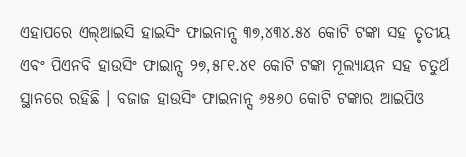ଏହାପରେ ଏଲ୍ଆଇସି ହାଇସିଂ ଫାଇନାନ୍ସ ୩୭,୪୩୪.୫୪ କୋଟି ଟଙ୍କା ସହ ତୃତୀୟ ଏବଂ ପିଏନବି ହାଉସିଂ ଫାଇାନ୍ସ ୨୭,୫୮୧.୪୧ କୋଟି ଟଙ୍କା ମୂଲ୍ୟାୟନ ସହ ଚତୁର୍ଥ ସ୍ଥାନରେ ରହିଛି । ବଜାଜ ହାଉସିଂ ଫାଇନାନ୍ସ ୬୫୬୦ କୋଟି ଟଙ୍କାର ଆଇପିଓ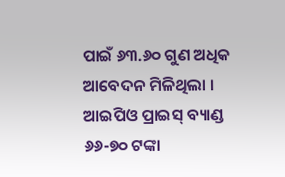ପାଇଁ ୬୩.୬୦ ଗୁଣ ଅଧିକ ଆବେଦନ ମିଳିଥିଲା । ଆଇପିଓ ପ୍ରାଇସ୍ ବ୍ୟାଣ୍ଡ ୬୬-୭୦ ଟଙ୍କା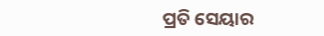ପ୍ରତି ସେୟାର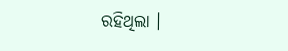ରହିଥିଲା ।